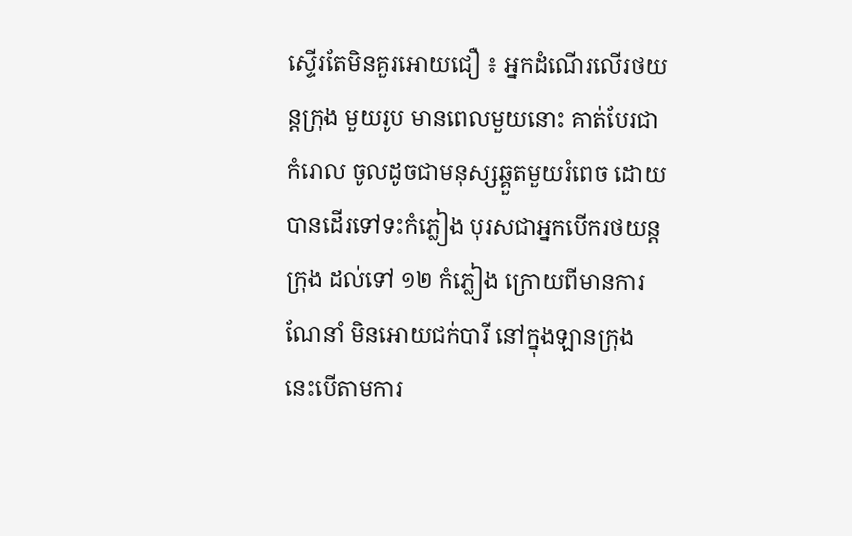ស្ទើរតែមិនគួរអោយជឿ ៖ អ្នកដំណើរលើរថយន្តក្រុង មួយរូប មានពេលមួយនោះ គាត់បែរជាកំរោល ចូលដូចជាមនុស្សឆ្គួតមួយរំពេច ដោយបានដើរទៅទះកំភ្លៀង បុរសជាអ្នកបើករថយន្តក្រុង ដល់ទៅ ១២ កំភ្លៀង ក្រោយពីមានការណែនាំ មិនអោយជក់បារី នៅក្នុងឡានក្រុង នេះបើតាមការ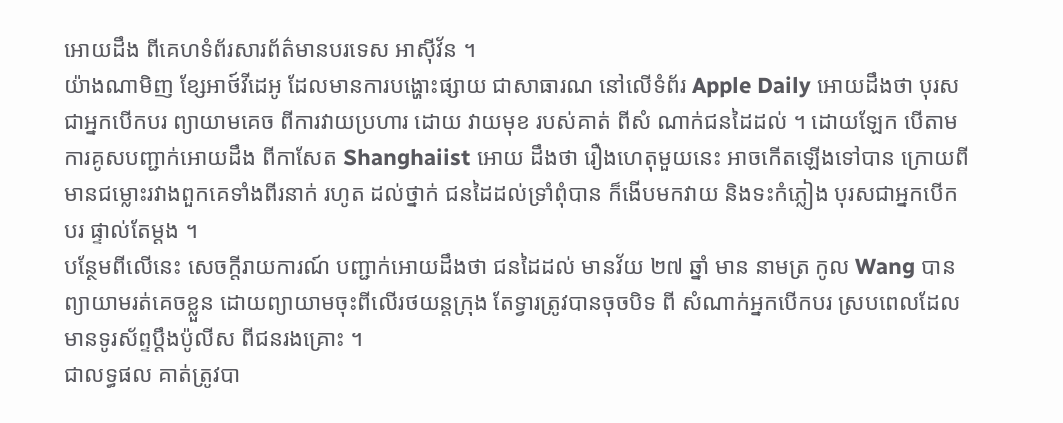អោយដឹង ពីគេហទំព័រសារព័ត៌មានបរទេស អាស៊ីវ័ន ។
យ៉ាងណាមិញ ខ្សែអាថ៍វីដេអូ ដែលមានការបង្ហោះផ្សាយ ជាសាធារណ នៅលើទំព័រ Apple Daily អោយដឹងថា បុរសជាអ្នកបើកបរ ព្យាយាមគេច ពីការវាយប្រហារ ដោយ វាយមុខ របស់គាត់ ពីសំ ណាក់ជនដៃដល់ ។ ដោយឡែក បើតាមការគូសបញ្ជាក់អោយដឹង ពីកាសែត Shanghaiist អោយ ដឹងថា រឿងហេតុមួយនេះ អាចកើតឡើងទៅបាន ក្រោយពីមានជម្លោះរវាងពួកគេទាំងពីរនាក់ រហូត ដល់ថ្នាក់ ជនដៃដល់ទ្រាំពុំបាន ក៏ងើបមកវាយ និងទះកំភ្លៀង បុរសជាអ្នកបើកបរ ផ្ទាល់តែម្តង ។
បន្ថែមពីលើនេះ សេចក្តីរាយការណ៍ បញ្ជាក់អោយដឹងថា ជនដៃដល់ មានវ័យ ២៧ ឆ្នាំ មាន នាមត្រ កូល Wang បានព្យាយាមរត់គេចខ្លួន ដោយព្យាយាមចុះពីលើរថយន្តក្រុង តែទ្វារត្រូវបានចុចបិទ ពី សំណាក់អ្នកបើកបរ ស្របពេលដែល មានទូរស័ព្ទប្តឹងប៉ូលីស ពីជនរងគ្រោះ ។
ជាលទ្ធផល គាត់ត្រូវបា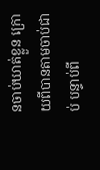នចាប់ឃាត់ខ្លួន ក្រោយពីបានតាមចាប់ជាប់ បន្ទាប់ពី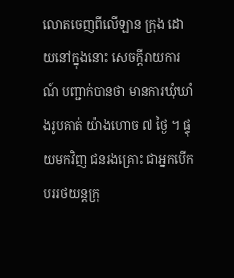លោតចេញពីលើឡាន ក្រុង ដោយនៅក្នុងនោះ សេចក្តីរាយការណ៍ បញ្ជាក់បានថា មានការឃុំឃាំងរូបគាត់ យ៉ាងហោច ៧ ថ្ងៃ ។ ផ្ទុយមកវិញ ជនរងគ្រោះ ជាអ្នកបើកបររថយន្តក្រុ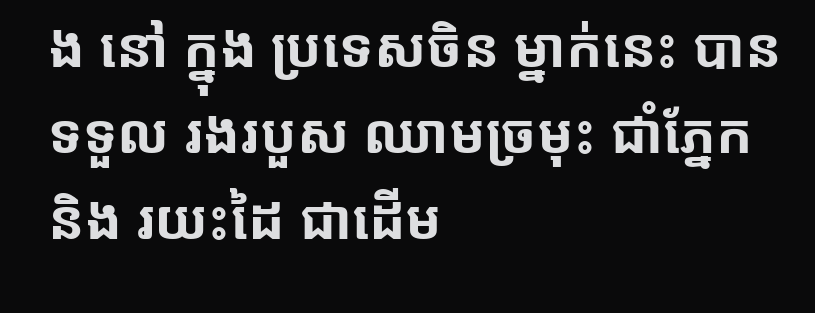ង នៅ ក្នុង ប្រទេសចិន ម្នាក់នេះ បានទទួល រងរបួស ឈាមច្រមុះ ជាំភ្នែក និង រយះដៃ ជាដើម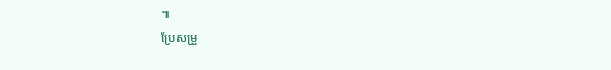៕
ប្រែសម្រួ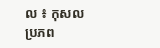ល ៖ កុសល
ប្រភព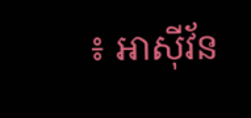៖ អាស៊ីវ័ន